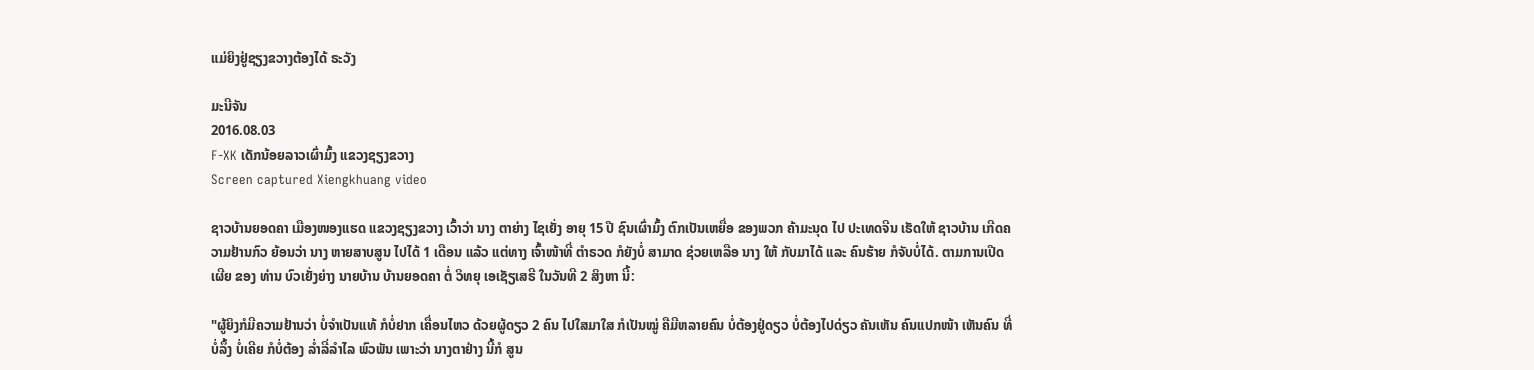ແມ່ຍິງຢູ່ຊຽງຂວາງຕ້ອງໄດ້ ຣະວັງ

ມະນີຈັນ
2016.08.03
F-XK ເດັກນ້ອຍລາວເຜົ່າມົ້ງ ແຂວງຊຽງຂວາງ
Screen captured Xiengkhuang video

ຊາວບ້ານຍອດຄາ ເມືອງໜອງແຮດ ແຂວງຊຽງຂວາງ ເວົ້າວ່າ ນາງ ຕາຍ່າງ ໄຊເຍັ່ງ ອາຍຸ 15 ປີ ຊົນເຜົ່າມົ້ງ ຕົກເປັນເຫຍື່ອ ຂອງພວກ ຄ້າມະນຸດ ໄປ ປະເທດຈີນ ເຮັດໃຫ້ ຊາວບ້ານ ເກີດຄວາມຢ້ານກົວ ຍ້ອນວ່າ ນາງ ຫາຍສາບສູນ ໄປໄດ້ 1 ເດືອນ ແລ້ວ ແຕ່ທາງ ເຈົ້າໜ້າທີ່ ຕຳຣວດ ກໍຍັງບໍ່ ສາມາດ ຊ່ວຍເຫລືອ ນາງ ໃຫ້ ກັບມາໄດ້ ແລະ ຄົນຮ້າຍ ກໍຈັບບໍ່ໄດ້. ຕາມການເປີດເຜີຍ ຂອງ ທ່ານ ບົວເຍັ່ງຍ່າງ ນາຍບ້ານ ບ້ານຍອດຄາ ຕໍ່ ວິທຍຸ ເອເຊັຽເສຣີ ໃນວັນທີ 2 ສິງຫາ ນີ້:

"ຜູ້ຍິງກໍມີຄວາມຢ້ານວ່າ ບໍ່ຈໍາເປັນແທ້ ກໍບໍ່ຢາກ ເຄື່ອນໄຫວ ດ້ວຍຜູ້ດຽວ 2 ຄົນ ໄປໃສມາໃສ ກໍເປັນໝູ່ ຄືມີຫລາຍຄົນ ບໍ່ຕ້ອງຢູ່ດຽວ ບໍ່ຕ້ອງໄປດ່ຽວ ຄັນເຫັນ ຄົນແປກໜ້າ ເຫັນຄົນ ທີ່ບໍ່ລຶ້ງ ບໍ່ເຄີຍ ກໍບໍ່ຕ້ອງ ລໍ່າລີ່ລໍາໄລ ພົວພັນ ເພາະວ່າ ນາງຕາຢ່າງ ນີ້ກໍ ສູນ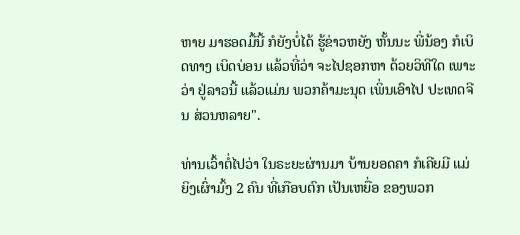ຫາຍ ມາຮອດມື້ນີ້ ກໍຍັງບໍ່ໄດ້ ຮູ້ຂ່າວຫຍັງ ຫັ້ນນະ ພີ່ນ້ອງ ກໍເບິດທາງ ເບິດບ່ອນ ແລ້ວທີ່ວ່າ ຈະໄປຊອກຫາ ດ້ວຍວິທີໃດ ເພາະວ່າ ຢູ່ລາວນີ້ ແລ້ວແມ່ນ ພວກຄ້າມະນຸດ ເພິ່ນເອົາໄປ ປະເທດຈີນ ສ່ວນຫລາຍ".

ທ່ານເວົ້າຕໍ່ໄປວ່າ ໃນຣະຍະຜ່ານມາ ບ້ານຍອດຄາ ກໍເຄີຍມີ ແມ່ຍິງເຜົ່າມົ້ງ 2 ຄົນ ທີ່ເກືອບຕົກ ເປັນເຫຍື່ອ ຂອງພວກ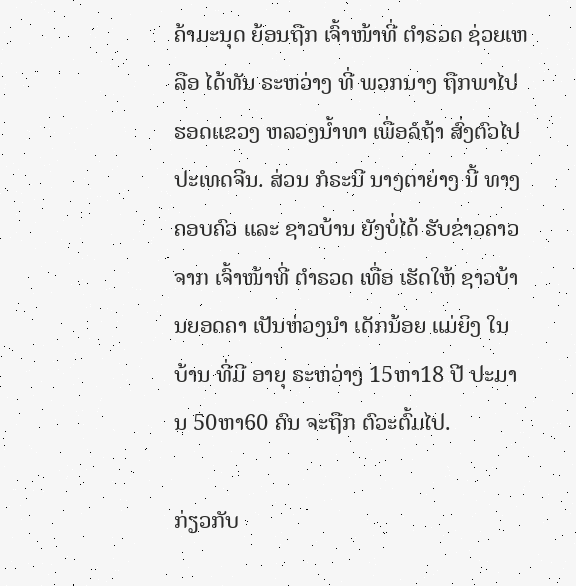ຄ້າມະນຸດ ຍ້ອນຖືກ ເຈົ້າໜ້າທີ່ ຕຳຣວດ ຊ່ວຍເຫລືອ ໄດ້ທັນ ຣະຫວ່າງ ທີ່ ພວກນາງ ຖືກພາໄປ ຮອດແຂວງ ຫລວງນ້ຳທາ ເພື່ອລໍຖ້າ ສົ່ງຕົວໄປ ປະເທດຈີນ. ສ່ວນ ກໍຣະນີ ນາງຕາຍ່າງ ນີ້ ທາງຄອບຄົວ ແລະ ຊາວບ້ານ ຍັງບໍ່ໄດ້ ຮັບຂ່າວຄາວ ຈາກ ເຈົ້າໜ້າທີ່ ຕຳຣວດ ເທື່ອ ເຮັດໃຫ້ ຊາວບ້ານຍອດຄາ ເປັນຫ່ວງນຳ ເດັກນ້ອຍ ແມ່ຍິງ ໃນບ້ານ ທີ່ມີ ອາຍຸ ຣະຫວ່າງ 15ຫາ18 ປີ ປະມານ 50ຫາ60 ຄົນ ຈະຖືກ ຕົວະຕົ້ມໄປ.

ກ່ຽວກັບ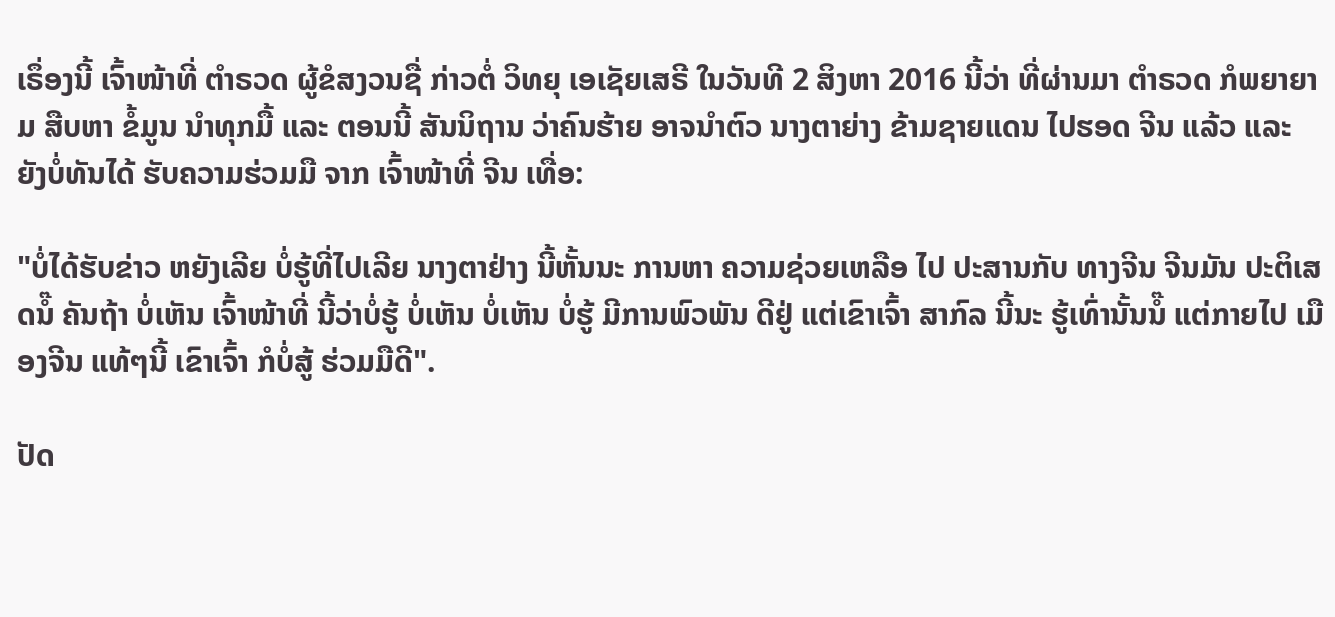ເຣຶ່ອງນີ້ ເຈົ້າໜ້າທີ່ ຕຳຣວດ ຜູ້ຂໍສງວນຊື່ ກ່າວຕໍ່ ວິທຍຸ ເອເຊັຍເສຣີ ໃນວັນທີ 2 ສິງຫາ 2016 ນີ້ວ່າ ທີ່ຜ່ານມາ ຕໍາຣວດ ກໍພຍາຍາມ ສືບຫາ ຂໍ້ມູນ ນຳທຸກມື້ ແລະ ຕອນນີ້ ສັນນິຖານ ວ່າຄົນຮ້າຍ ອາຈນຳຕົວ ນາງຕາຍ່າງ ຂ້າມຊາຍແດນ ໄປຮອດ ຈີນ ແລ້ວ ແລະ ຍັງບໍ່ທັນໄດ້ ຮັບຄວາມຮ່ວມມື ຈາກ ເຈົ້າໜ້າທີ່ ຈີນ ເທື່ອ:

"ບໍ່ໄດ້ຮັບຂ່າວ ຫຍັງເລີຍ ບໍ່ຮູ້ທີ່ໄປເລີຍ ນາງຕາຢ່າງ ນີ້ຫັ້ນນະ ການຫາ ຄວາມຊ່ວຍເຫລືອ ໄປ ປະສານກັບ ທາງຈີນ ຈີນມັນ ປະຕິເສດນໍ໊ ຄັນຖ້າ ບໍ່ເຫັນ ເຈົ້າໜ້າທີ່ ນີ້ວ່າບໍ່ຮູ້ ບໍ່ເຫັນ ບໍ່ເຫັນ ບໍ່ຮູ້ ມີການພົວພັນ ດີຢູ່ ແຕ່ເຂົາເຈົ້າ ສາກົລ ນີ້ນະ ຮູ້ເທົ່ານັ້ນນໍ໊ ແຕ່ກາຍໄປ ເມືອງຈີນ ແທ້ໆນີ້ ເຂົາເຈົ້າ ກໍບໍ່ສູ້ ຮ່ວມມືດີ".

ປັດ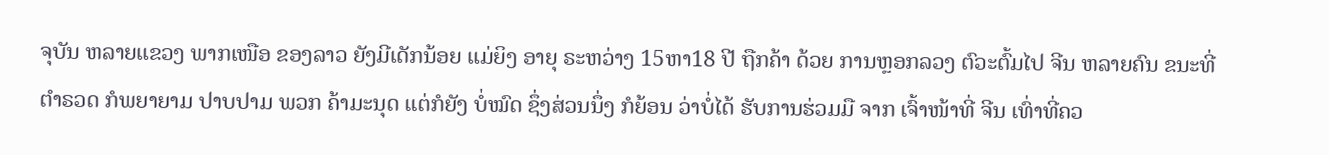ຈຸບັນ ຫລາຍແຂວງ ພາກເໜືອ ຂອງລາວ ຍັງມີເດັກນ້ອຍ ແມ່ຍິງ ອາຍຸ ຣະຫວ່າງ 15ຫາ18 ປີ ຖືກຄ້າ ດ້ວຍ ການຫຼອກລວງ ຕົວະຕົ້ມໄປ ຈີນ ຫລາຍຄົນ ຂນະທີ່ ຕຳຣວດ ກໍພຍາຍາມ ປາບປາມ ພວກ ຄ້າມະນຸດ ແຕ່ກໍຍັງ ບໍ່ໝົດ ຊຶ່ງສ່ວນນຶ່ງ ກໍຍ້ອນ ວ່າບໍ່ໄດ້ ຮັບການຮ່ວມມື ຈາກ ເຈົ້າໜ້າທີ່ ຈີນ ເທົ່າທີ່ຄວ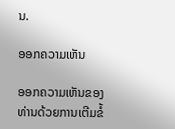ນ.

ອອກຄວາມເຫັນ

ອອກຄວາມເຫັນຂອງທ່ານດ້ວຍການເຕີມຂໍ້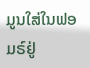ມູນໃສ່ໃນຟອມຣ໌ຢູ່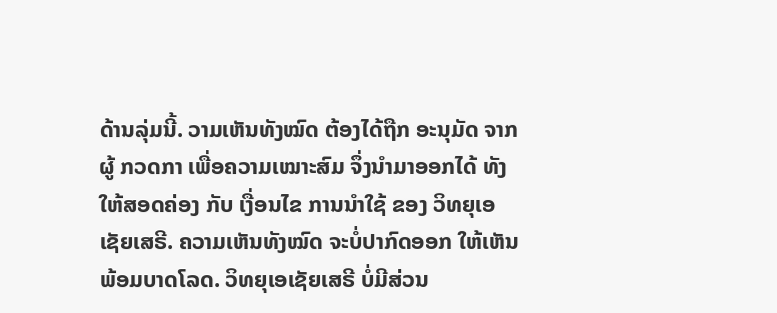ດ້ານລຸ່ມນີ້. ວາມເຫັນທັງໝົດ ຕ້ອງໄດ້ຖືກ ອະນຸມັດ ຈາກຜູ້ ກວດກາ ເພື່ອຄວາມເໝາະສົມ ຈຶ່ງນໍາມາອອກໄດ້ ທັງໃຫ້ສອດຄ່ອງ ກັບ ເງື່ອນໄຂ ການນຳໃຊ້ ຂອງ ວິທຍຸເອເຊັຍເສຣີ. ຄວາມເຫັນທັງໝົດ ຈະບໍ່ປາກົດອອກ ໃຫ້ເຫັນພ້ອມບາດໂລດ. ວິທຍຸເອເຊັຍເສຣີ ບໍ່ມີສ່ວນ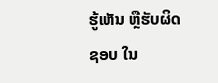ຮູ້ເຫັນ ຫຼືຮັບຜິດຊອບ ໃນ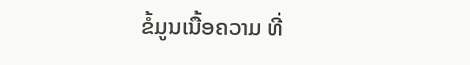ຂໍ້ມູນເນື້ອຄວາມ ທີ່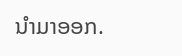ນໍາມາອອກ.